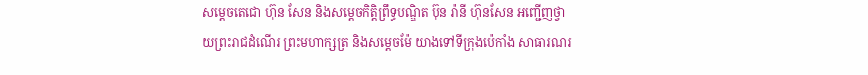សម្ដេចតេជោ ហ៊ុន សែន និងសម្ដេចកិត្តិព្រឹទ្ធបណ្ឌិត ប៊ុន រ៉ានី ហ៊ុនសែន អញ្ជើញថ្វាយព្រះរាជដំណើរ ព្រះមហាក្សត្រ និងសម្ដេចម៉ែ យាងទៅទីក្រុងប៉េកាំង សាធារណរ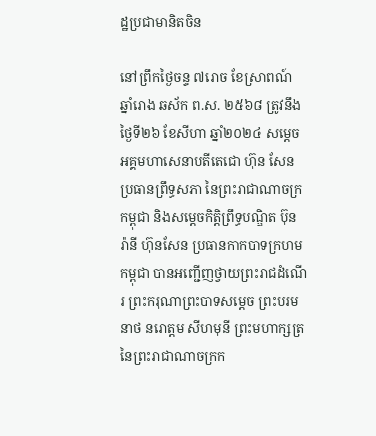ដ្ឋប្រជាមានិតចិន

នៅព្រឹកថ្ងៃចន្ទ ៧រោច ខែស្រាពណ៍ ឆ្នាំរោង ឆស័ក ព.ស. ២៥៦៨ ត្រូវនឹង ថ្ងៃទី២៦ ខែសីហា ឆ្នាំ២០២៤ សម្ដេចអគ្គមហាសេនាបតីតេជោ ហ៊ុន សែន ប្រធានព្រឹទ្ធសភា នៃព្រះរាជាណាចក្រកម្ពុជា និងសម្ដេចកិតិ្តព្រឹទ្ធបណ្ឌិត ប៊ុន រ៉ានី ហ៊ុនសែន ប្រធានកាកបាទក្រហមកម្ពុជា បានអញ្ជើញថ្វាយព្រះរាជដំណើរ ព្រះករុណាព្រះបាទសម្ដេច ព្រះបរមនាថ នរោត្តម សីហមុនី ព្រះមហាក្សត្រ នៃព្រះរាជាណាចក្រក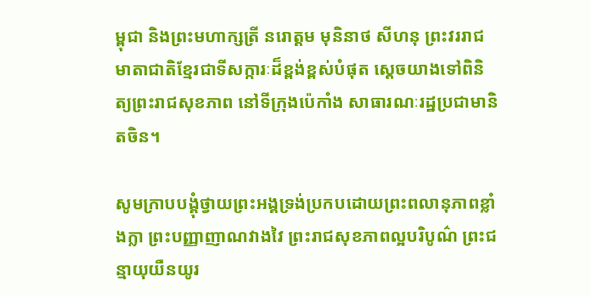ម្ពុជា និងព្រះមហាក្សត្រី នរោត្តម មុនិនាថ សីហនុ ព្រះវររាជមាតាជាតិខ្មែរជាទីសក្ការៈដ៏ខ្ពង់ខ្ពស់បំផុត ស្តេចយាងទៅពិនិត្យព្រះរាជសុខភាព នៅទីក្រុងប៉េកាំង សាធារណៈរដ្ឋប្រជាមានិតចិន។

សូមក្រាបបង្គុំថ្វាយព្រះអង្គទ្រង់ប្រកបដោយព្រះពលានុភាពខ្លាំងក្លា ព្រះបញ្ញាញាណវាងវៃ ព្រះរាជសុខភាពល្អបរិបូណ៌ ព្រះជន្មាយុយឺនយូរ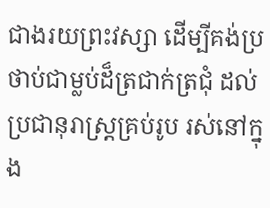ជាងរយព្រះវស្សា ដើម្បីគង់ប្រថាប់ជាម្លប់ដ៏ត្រជាក់ត្រជុំ ដល់ប្រជានុរាស្ត្រគ្រប់រូប រស់នៅក្នុង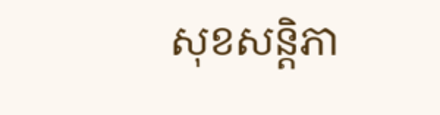សុខសន្តិភា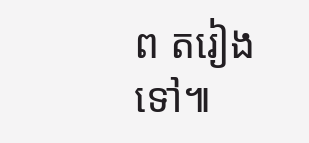ព តរៀងទៅ៕